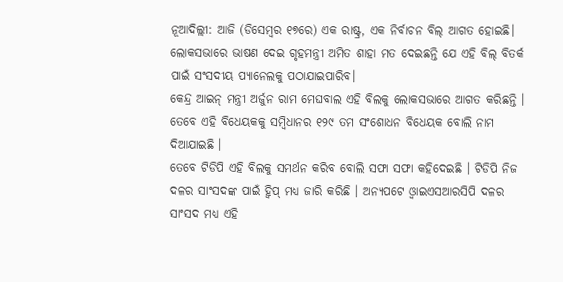ନୂଆଦିଲ୍ଲୀ: ଆଜି (ଡିସେମ୍ବର ୧୭ରେ) ଏକ ରାଷ୍ଟ୍ର, ଏକ ନିର୍ବାଚନ ବିଲ୍ ଆଗତ ହୋଇଛି। ଲୋକସଭାରେ ଭାଷଣ ଦେଇ ଗୃହମନ୍ତ୍ରୀ ଅମିତ ଶାହା ମତ ଦେଇଛନ୍ତି ଯେ ଏହି ବିଲ୍ ବିତର୍କ ପାଇଁ ସଂସଦୀୟ ପ୍ୟାନେଲକୁ ପଠାଯାଇପାରିବ।
କେନ୍ଦ୍ର ଆଇନ୍ ମନ୍ତ୍ରୀ ଅର୍ଜୁନ ରାମ ମେଘବାଲ ଏହି ବିଲକୁ ଲୋକସଭାରେ ଆଗତ କରିଛନ୍ତି । ତେବେ ଏହି ବିଧେୟକକୁ ସମ୍ବିଧାନର ୧୨୯ ତମ ସଂଶୋଧନ ବିଧେୟକ ବୋଲି ନାମ ଦିଆଯାଇଛି ।
ତେବେ ଟିଡିପି ଏହି ବିଲକୁ ସମର୍ଥନ କରିବ ବୋଲି ସଫା ସଫା କହିଦେଇଛି । ଟିଡିପି ନିଜ ଦଳର ସାଂସଦଙ୍କ ପାଇଁ ହ୍ୱିପ୍ ମଧ୍ୟ ଜାରି କରିଛି । ଅନ୍ୟପଟେ ଓ୍ୱାଇଏସଆରସିପି ଦଳର ସାଂସଦ ମଧ୍ୟ ଏହି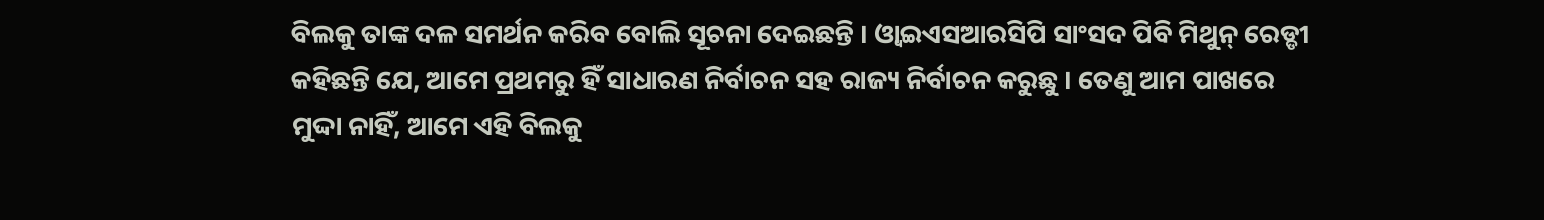ବିଲକୁ ତାଙ୍କ ଦଳ ସମର୍ଥନ କରିବ ବୋଲି ସୂଚନା ଦେଇଛନ୍ତି । ଓ୍ୱାଇଏସଆରସିପି ସାଂସଦ ପିବି ମିଥୁନ୍ ରେଡ୍ଡୀ କହିଛନ୍ତି ଯେ, ଆମେ ପ୍ରଥମରୁ ହିଁ ସାଧାରଣ ନିର୍ବାଚନ ସହ ରାଜ୍ୟ ନିର୍ବାଚନ କରୁଛୁ । ତେଣୁ ଆମ ପାଖରେ ମୁଦ୍ଦା ନାହିଁ, ଆମେ ଏହି ବିଲକୁ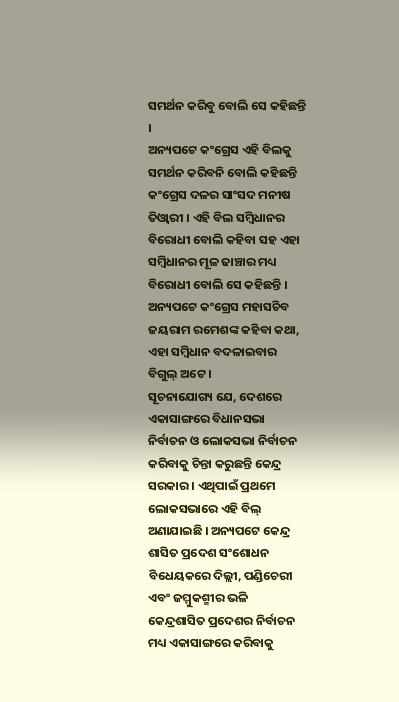ସମର୍ଥନ କରିବୁ ବୋଲି ସେ କହିଛନ୍ତି ।
ଅନ୍ୟପଟେ କଂଗ୍ରେସ ଏହି ବିଲକୁ ସମର୍ଥନ କରିବନି ବୋଲି କହିଛନ୍ତି କଂଗ୍ରେସ ଦଳର ସାଂସଦ ମନୀଷ ତିଓ୍ୱାରୀ । ଏହି ବିଲ ସମ୍ବିଧାନର ବିରୋଧୀ ବୋଲି କହିବା ସହ ଏହା ସମ୍ବିଧାନର ମୂଳ ଢାଞ୍ଚାର ମଧ୍ୟ ବିରୋଧୀ ବୋଲି ସେ କହିଛନ୍ତି । ଅନ୍ୟପଟେ କଂଗ୍ରେସ ମହାସଚିବ ଜୟରାମ ରମେଶଙ୍କ କହିବା କଥା, ଏହା ସମ୍ବିଧାନ ବଦଳାଇବାର ବିଗୁଲ୍ ଅଟେ ।
ସୂଚନାଯୋଗ୍ୟ ଯେ, ଦେଶରେ ଏକାସାଙ୍ଗରେ ବିଧାନସଭା ନିର୍ବାଚନ ଓ ଲୋକସଭା ନିର୍ବାଚନ କରିବାକୁ ଚିନ୍ତା କରୁଛନ୍ତି କେନ୍ଦ୍ର ସରକାର । ଏଥିପାଇଁ ପ୍ରଥମେ ଲୋକସଭାରେ ଏହି ବିଲ୍ ଅଣାଯାଇଛି । ଅନ୍ୟପଟେ କେନ୍ଦ୍ର ଶାସିତ ପ୍ରଦେଶ ସଂଶୋଧନ ବିଧେୟକରେ ଦିଲ୍ଲୀ, ପଣ୍ଡିଚେରୀ ଏବଂ ଜମ୍ମୁକଶ୍ମୀର ଭଳି କେନ୍ଦ୍ରଶାସିତ ପ୍ରଦେଶର ନିର୍ବାଚନ ମଧ୍ୟ ଏକାସାଙ୍ଗରେ କରିବାକୁ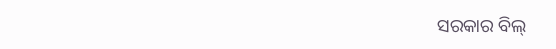ସରକାର ବିଲ୍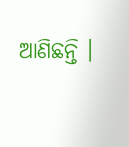ଆଣିଛନ୍ତି ।